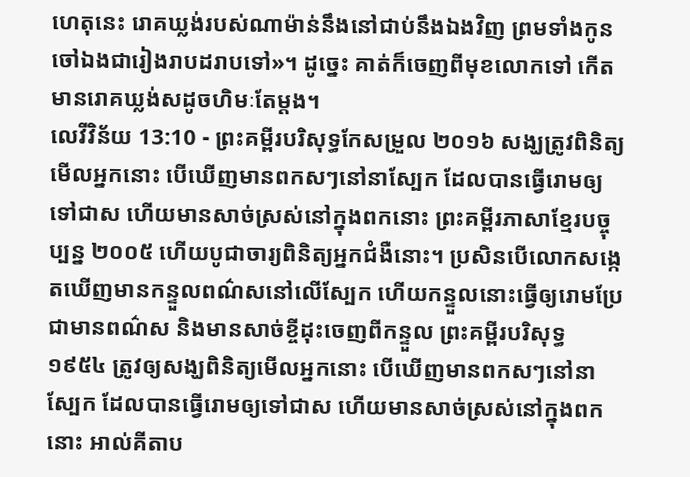ហេតុនេះ រោគឃ្លង់របស់ណាម៉ាន់នឹងនៅជាប់នឹងឯងវិញ ព្រមទាំងកូនចៅឯងជារៀងរាបដរាបទៅ»។ ដូច្នេះ គាត់ក៏ចេញពីមុខលោកទៅ កើតមានរោគឃ្លង់សដូចហិមៈតែម្តង។
លេវីវិន័យ 13:10 - ព្រះគម្ពីរបរិសុទ្ធកែសម្រួល ២០១៦ សង្ឃត្រូវពិនិត្យមើលអ្នកនោះ បើឃើញមានពកសៗនៅនាស្បែក ដែលបានធ្វើរោមឲ្យទៅជាស ហើយមានសាច់ស្រស់នៅក្នុងពកនោះ ព្រះគម្ពីរភាសាខ្មែរបច្ចុប្បន្ន ២០០៥ ហើយបូជាចារ្យពិនិត្យអ្នកជំងឺនោះ។ ប្រសិនបើលោកសង្កេតឃើញមានកន្ទួលពណ៌សនៅលើស្បែក ហើយកន្ទួលនោះធ្វើឲ្យរោមប្រែជាមានពណ៌ស និងមានសាច់ខ្ចីដុះចេញពីកន្ទួល ព្រះគម្ពីរបរិសុទ្ធ ១៩៥៤ ត្រូវឲ្យសង្ឃពិនិត្យមើលអ្នកនោះ បើឃើញមានពកសៗនៅនាស្បែក ដែលបានធ្វើរោមឲ្យទៅជាស ហើយមានសាច់ស្រស់នៅក្នុងពកនោះ អាល់គីតាប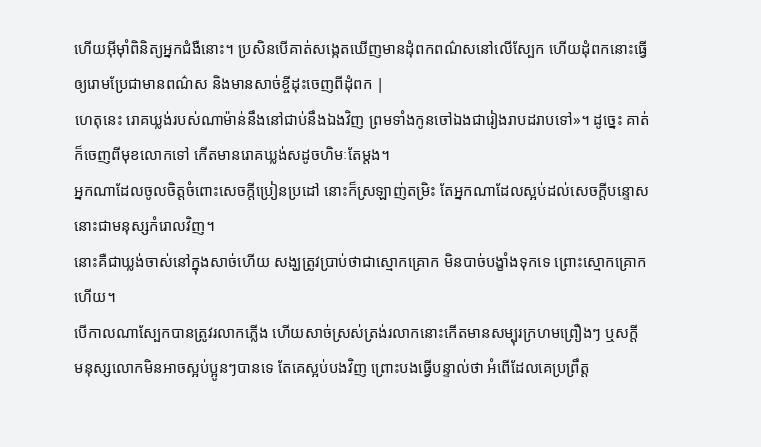ហើយអ៊ីមុាំពិនិត្យអ្នកជំងឺនោះ។ ប្រសិនបើគាត់សង្កេតឃើញមានដុំពកពណ៌សនៅលើស្បែក ហើយដុំពកនោះធ្វើឲ្យរោមប្រែជាមានពណ៌ស និងមានសាច់ខ្ចីដុះចេញពីដុំពក |
ហេតុនេះ រោគឃ្លង់របស់ណាម៉ាន់នឹងនៅជាប់នឹងឯងវិញ ព្រមទាំងកូនចៅឯងជារៀងរាបដរាបទៅ»។ ដូច្នេះ គាត់ក៏ចេញពីមុខលោកទៅ កើតមានរោគឃ្លង់សដូចហិមៈតែម្តង។
អ្នកណាដែលចូលចិត្តចំពោះសេចក្ដីប្រៀនប្រដៅ នោះក៏ស្រឡាញ់តម្រិះ តែអ្នកណាដែលស្អប់ដល់សេចក្ដីបន្ទោស នោះជាមនុស្សកំរោលវិញ។
នោះគឺជាឃ្លង់ចាស់នៅក្នុងសាច់ហើយ សង្ឃត្រូវប្រាប់ថាជាស្មោកគ្រោក មិនបាច់បង្ខាំងទុកទេ ព្រោះស្មោកគ្រោកហើយ។
បើកាលណាស្បែកបានត្រូវរលាកភ្លើង ហើយសាច់ស្រស់ត្រង់រលាកនោះកើតមានសម្បុរក្រហមព្រឿងៗ ឬសក្តី
មនុស្សលោកមិនអាចស្អប់ប្អូនៗបានទេ តែគេស្អប់បងវិញ ព្រោះបងធ្វើបន្ទាល់ថា អំពើដែលគេប្រព្រឹត្ត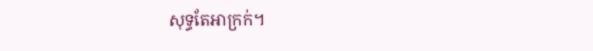សុទ្ធតែអាក្រក់។